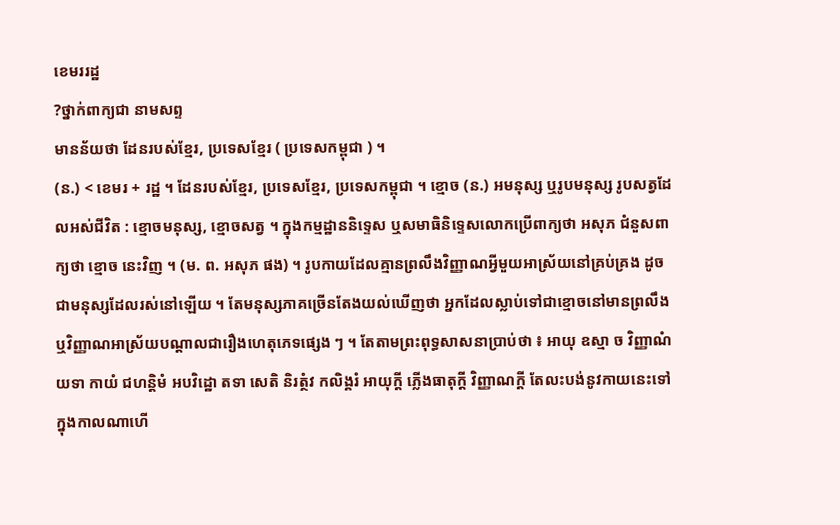ខេមររដ្ឋ
?ថ្នាក់ពាក្យជា នាមសព្ទ
មានន័យថា ដែនរបស់ខ្មែរ, ប្រទេសខ្មែរ ( ប្រទេសកម្ពុជា ) ។
(ន.) < ខេមរ + រដ្ឋ ។ ដែនរបស់ខ្មែរ, ប្រទេសខ្មែរ, ប្រទេសកម្ពុជា ។ ខ្មោច (ន.) អមនុស្ស ឬរូបមនុស្ស រូបសត្វដែលអស់ជីវិត : ខ្មោចមនុស្ស, ខ្មោចសត្វ ។ ក្នុងកម្មដ្ឋាននិទ្ទេស ឬសមាធិនិទ្ទេសលោកប្រើពាក្យថា អសុភ ជំនួសពាក្យថា ខ្មោច នេះវិញ ។ (ម. ព. អសុភ ផង) ។ រូបកាយដែលគ្មានព្រលឹងវិញ្ញាណអ្វីមួយអាស្រ័យនៅគ្រប់គ្រង ដូចជាមនុស្សដែលរស់នៅឡើយ ។ តែមនុស្សភាគច្រើនតែងយល់ឃើញថា អ្នកដែលស្លាប់ទៅជាខ្មោចនៅមានព្រលឹង ឬវិញ្ញាណអាស្រ័យបណ្តាលជារឿងហេតុភេទផ្សេង ៗ ។ តែតាមព្រះពុទ្ធសាសនាប្រាប់ថា ៖ អាយុ ឧស្មា ច វិញ្ញាណំ យទា កាយំ ជហន្តិមំ អបវិដ្ឋោ តទា សេតិ និរត្ថំវ កលិង្គរំ អាយុក្តី ភ្លើងធាតុក្តី វិញ្ញាណក្តី តែលះបង់នូវកាយនេះទៅក្នុងកាលណាហើ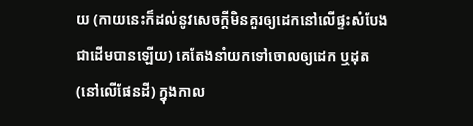យ (កាយនេះក៏ដល់នូវសេចក្តីមិនគួរឲ្យដេកនៅលើផ្ទះសំបែងជាដើមបានឡើយ) គេតែងនាំយកទៅចោលឲ្យដេក ឬដុត (នៅលើផែនដី) ក្នុងកាល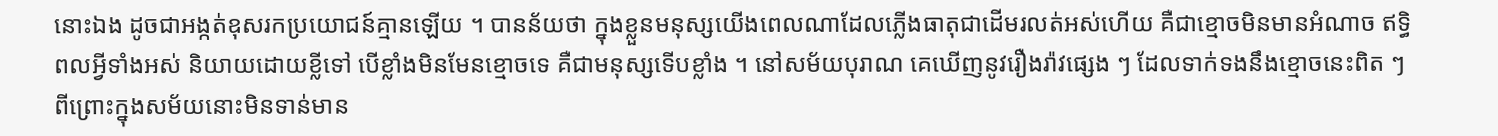នោះឯង ដូចជាអង្កត់ឧុសរកប្រយោជន៍គ្មានឡើយ ។ បានន័យថា ក្នុងខ្លួនមនុស្សយើងពេលណាដែលភ្លើងធាតុជាដើមរលត់អស់ហើយ គឺជាខ្មោចមិនមានអំណាច ឥទ្ធិពលអ្វីទាំងអស់ និយាយដោយខ្លីទៅ បើខ្លាំងមិនមែនខ្មោចទេ គឺជាមនុស្សទើបខ្លាំង ។ នៅសម័យបុរាណ គេឃើញនូវរឿងរ៉ាវផ្សេង ៗ ដែលទាក់ទងនឹងខ្មោចនេះពិត ៗ ពីព្រោះក្នុងសម័យនោះមិនទាន់មាន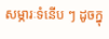សម្ភារៈទំនើប ៗ ដូចក្នុ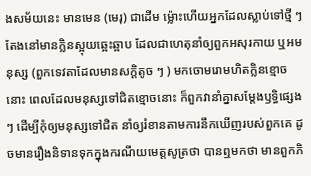ងសម័យនេះ មានមេន (មេរុ) ជាដើម ម្ល៉ោះហើយអ្នកដែលស្លាប់ទៅថ្មី ៗ តែងនៅមានក្លិនស្អុយឆ្អេះឆ្អាប ដែលជាហេតុនាំឲ្យពួកអសុរកាយ ឬអមនុស្ស (ពួកទេវតាដែលមានសក្តិតូច ៗ ) មកចោមរោមហិតក្លិនខ្មោចនោះ ពេលដែលមនុស្សទៅជិតខ្មោចនោះ ក៏ពួកវានាំគ្នាសម្តែងឫទ្ធិផ្សេង ៗ ដើម្បីកុំឲ្យមនុស្សទៅជិត នាំឲ្យរំខានតាមការនឹកឃើញរបស់ពួកគេ ដូចមានរឿងនិទានទុកក្នុងករណីយមេត្តសូត្រថា បានឮមកថា មានពួកភិ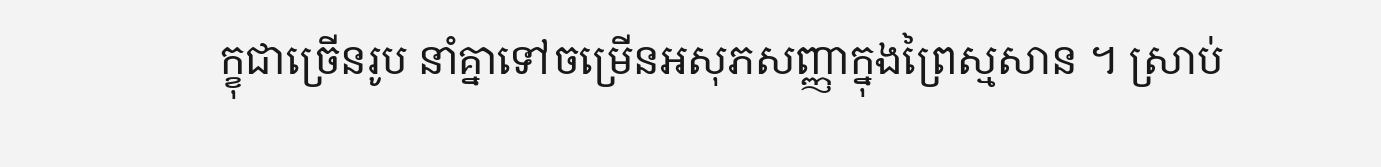ក្ខុជាច្រើនរូប នាំគ្នាទៅចម្រើនអសុភសញ្ញាក្នុងព្រៃស្មសាន ។ ស្រាប់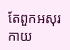តែពួកអសុរកាយ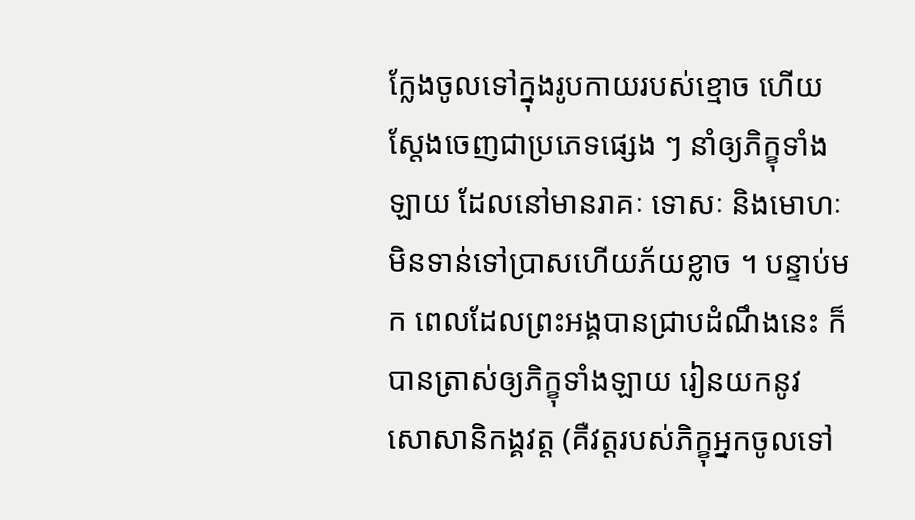ក្លែងចូលទៅក្នុងរូបកាយរបស់ខ្មោច ហើយស្តែងចេញជាប្រភេទផ្សេង ៗ នាំឲ្យភិក្ខុទាំងឡាយ ដែលនៅមានរាគៈ ទោសៈ និងមោហៈ មិនទាន់ទៅប្រាសហើយភ័យខ្លាច ។ បន្ទាប់មក ពេលដែលព្រះអង្គបានជ្រាបដំណឹងនេះ ក៏បានត្រាស់ឲ្យភិក្ខុទាំងឡាយ រៀនយកនូវ សោសានិកង្គវត្ត (គឺវត្តរបស់ភិក្ខុអ្នកចូលទៅ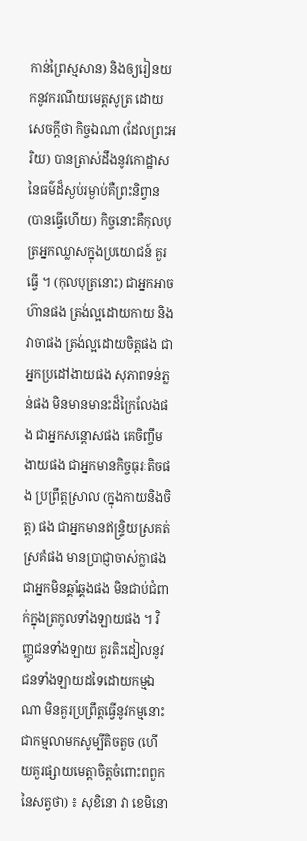កាន់ព្រៃស្មសាន) និងឲ្យរៀនយកនូវករណីយមេត្តសូត្រ ដោយសេចក្តីថា កិច្ចឯណា (ដែលព្រះអរិយ) បានត្រាស់ដឹងនូវកោដ្ឋាសនៃធម៌ដ៏ស្ងប់រម្ងាប់គឺព្រះនិព្វាន (បានធ្វើហើយ) កិច្ចនោះគឺកុលបុត្រអ្នកឈ្លាសក្នុងប្រយោជន៍ គួរធ្វើ ។ (កុលបុត្រនោះ) ជាអ្នកអាចហ៊ានផង ត្រង់ល្អដោយកាយ និងវាចាផង ត្រង់ល្អដោយចិត្តផង ជាអ្នកប្រដៅងាយផង សុភាពទន់ភ្លន់ផង មិនមានមានះដ៏ក្រៃលែងផង ជាអ្នកសន្តោសផង គេចិញ្ចឹមងាយផង ជាអ្នកមានកិច្ចធុរៈតិចផង ប្រព្រឹត្តស្រាល (ក្នុងកាយនិងចិត្ត) ផង ជាអ្នកមានឥន្ទ្រិយស្រគត់ស្រគំផង មានប្រាជ្ញាចាស់ក្លាផង ជាអ្នកមិនឆ្គាំឆ្គងផង មិនជាប់ជំពាក់ក្នុងត្រកូលទាំងឡាយផង ។ វិញ្ញូជនទាំងឡាយ គួរតិះដៀលនូវជនទាំងឡាយដទៃដោយកម្មឯណា មិនគួរប្រព្រឹត្តធ្វើនូវកម្មនោះ ជាកម្មលាមកសូម្បីតិចតួច (ហើយគួរផ្សាយមេត្តាចិត្តចំពោះពពួកនៃសត្វថា) ៖ សុខិនោ វា ខេមិនោ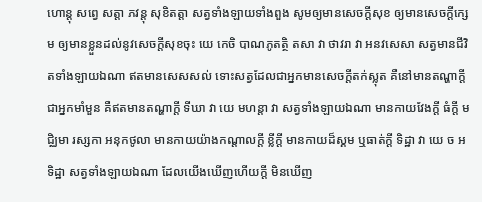ហោន្តុ សព្វេ សត្តា ភវន្តុ សុខិតត្តា សត្វទាំងឡាយទាំងពួង សូមឲ្យមានសេចក្តីសុខ ឲ្យមានសេចក្តីក្សេម ឲ្យមានខ្លួនដល់នូវសេចក្តីសុខចុះ យេ កេចិ បាណភូតត្ថិ តសា វា ថាវរា វា អនវសេសា សត្វមានជីវិតទាំងឡាយឯណា ឥតមានសេសសល់ ទោះសត្វដែលជាអ្នកមានសេចក្តីតក់ស្លុត គឺនៅមានតណ្ហាក្តី ជាអ្នកមាំមួន គឺឥតមានតណ្ហាក្តី ទីឃា វា យេ មហន្តា វា សត្វទាំងឡាយឯណា មានកាយវែងក្តី ធំក្តី មជិ្ឈមា រស្សកា អនុកថូលា មានកាយយ៉ាងកណ្តាលក្តី ខ្លីក្តី មានកាយដ៏ស្គម ឬធាត់ក្តី ទិដ្ឋា វា យេ ច អទិដ្ឋា សត្វទាំងឡាយឯណា ដែលយើងឃើញហើយក្តី មិនឃើញ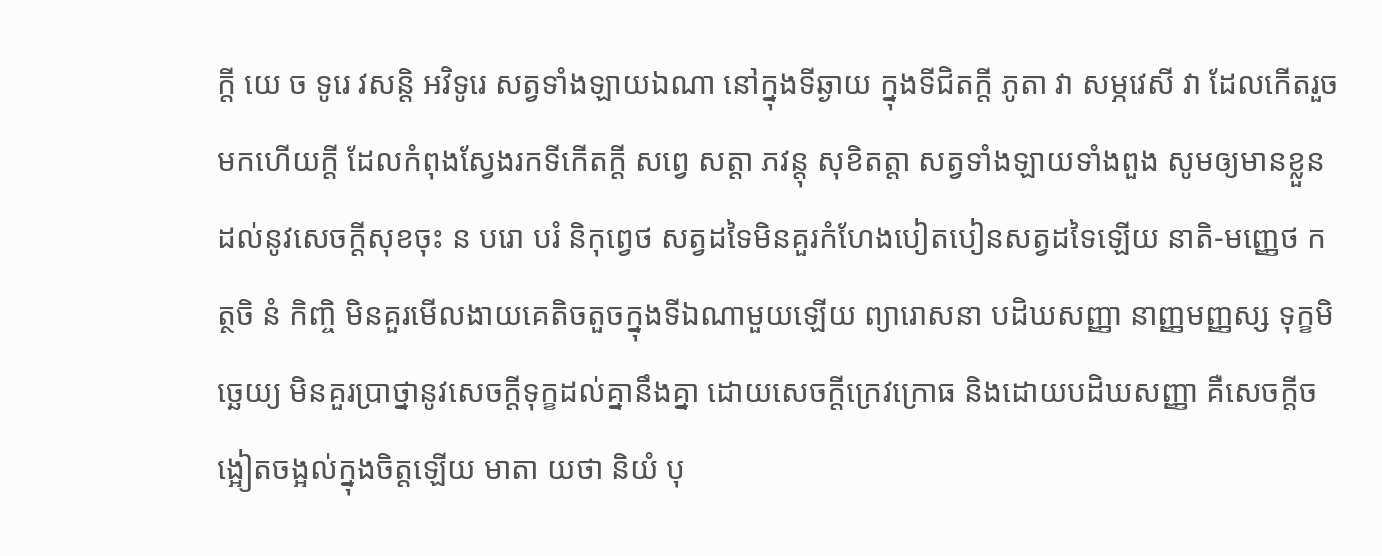ក្តី យេ ច ទូរេ វសន្តិ អវិទូរេ សត្វទាំងឡាយឯណា នៅក្នុងទីឆ្ងាយ ក្នុងទីជិតក្តី ភូតា វា សម្ភវេសី វា ដែលកើតរួចមកហើយក្តី ដែលកំពុងស្វែងរកទីកើតក្តី សព្វេ សត្តា ភវន្តុ សុខិតត្តា សត្វទាំងឡាយទាំងពួង សូមឲ្យមានខ្លួនដល់នូវសេចក្តីសុខចុះ ន បរោ បរំ និកុព្វេថ សត្វដទៃមិនគួរកំហែងបៀតបៀនសត្វដទៃឡើយ នាតិ-មញ្ញេថ កត្ថចិ នំ កិញ្ចិ មិនគួរមើលងាយគេតិចតួចក្នុងទីឯណាមួយឡើយ ព្យារោសនា បដិឃសញ្ញា នាញ្ញមញ្ញស្ស ទុក្ខមិច្ឆេយ្យ មិនគួរប្រាថ្នានូវសេចក្តីទុក្ខដល់គ្នានឹងគ្នា ដោយសេចក្តីក្រេវក្រោធ និងដោយបដិឃសញ្ញា គឺសេចក្តីចង្អៀតចង្អល់ក្នុងចិត្តឡើយ មាតា យថា និយំ បុ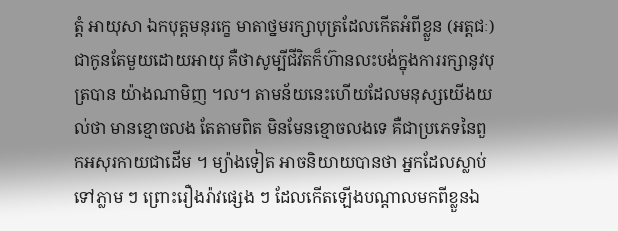ត្តំ អាយុសា ឯកបុត្តមនុរក្ខេ មាតាថ្នមរក្សាបុត្រដែលកើតអំពីខ្លួន (អត្តជៈ) ជាកូនតែមួយដោយអាយុ គឺថាសូម្បីជីវិតក៏ហ៊ានលះបង់ក្នុងការរក្សានូវបុត្របាន យ៉ាងណាមិញ ។ល។ តាមន័យនេះហើយដែលមនុស្សយើងយល់ថា មានខ្មោចលង តែតាមពិត មិនមែនខ្មោចលងទេ គឺជាប្រភេទនៃពួកអសុរកាយជាដើម ។ ម្យ៉ាងទៀត អាចនិយាយបានថា អ្នកដែលស្លាប់ទៅភ្លាម ៗ ព្រោះរឿងរ៉ាវផ្សេង ៗ ដែលកើតឡើងបណ្តាលមកពីខ្លួនឯ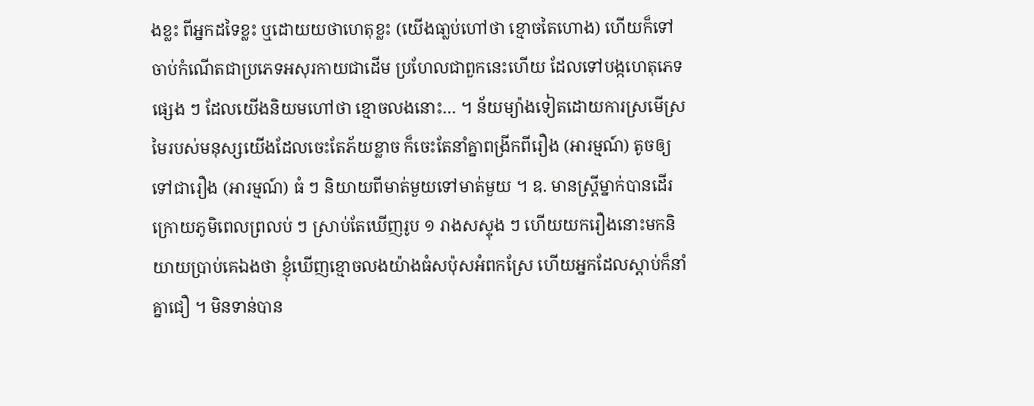ងខ្លះ ពីអ្នកដទៃខ្លះ ឬដោយយថាហេតុខ្លះ (យើងធា្លប់ហៅថា ខ្មោចតៃហោង) ហើយក៏ទៅចាប់កំណើតជាប្រភេទអសុរកាយជាដើម ប្រហែលជាពួកនេះហើយ ដែលទៅបង្កហេតុភេទផ្សេង ៗ ដែលយើងនិយមហៅថា ខ្មោចលងនោះ… ។ ន័យម្យ៉ាងទៀតដោយការស្រមើស្រមៃរបស់មនុស្សយើងដែលចេះតែភ័យខ្លាច ក៏ចេះតែនាំគ្នាពង្រីកពីរឿង (អារម្មណ៍) តូចឲ្យទៅជារឿង (អារម្មណ៍) ធំ ៗ និយាយពីមាត់មួយទៅមាត់មួយ ។ ឧ. មានស្ត្រីម្នាក់បានដើរក្រោយភូមិពេលព្រលប់ ៗ ស្រាប់តែឃើញរូប ១ រាងសស្ទុង ៗ ហើយយករឿងនោះមកនិយាយប្រាប់គេឯងថា ខ្ញុំឃើញខ្មោចលងយ៉ាងធំសប៉ុសអំពកស្រែ ហើយអ្នកដែលស្តាប់ក៏នាំគ្នាជឿ ។ មិនទាន់បាន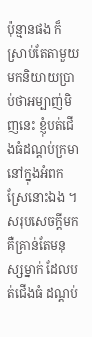ប៉ុន្មានផង ក៏ស្រាប់តែតាមួយមកនិយាយប្រាប់ថាអម្បាញ់មិញនេះ ខ្ញុំបត់ជើងធំដណ្តប់ក្រមានៅក្នុងអំពកស្រែនោះឯង ។ សរុបសេចក្តីមក គឺគ្រាន់តែមនុស្សម្នាក់ ដែលបត់ជើងធំ ដណ្តប់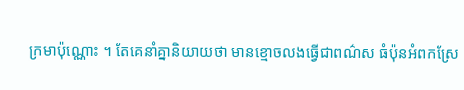ក្រមាប៉ុណ្ណោះ ។ តែគេនាំគ្នានិយាយថា មានខ្មោចលងធ្វើជាពណ៌ស ធំប៉ុនអំពកស្រែ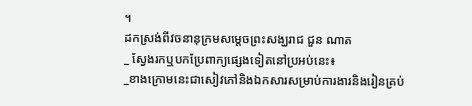។
ដកស្រង់ពីវចនានុក្រមសម្ដេចព្រះសង្ឃរាជ ជួន ណាត
_ ស្វែងរកឬបកប្រែពាក្យផ្សេងទៀតនៅប្រអប់នេះ៖
_ខាងក្រោមនេះជាសៀវភៅនិងឯកសារសម្រាប់ការងារនិងរៀនគ្រប់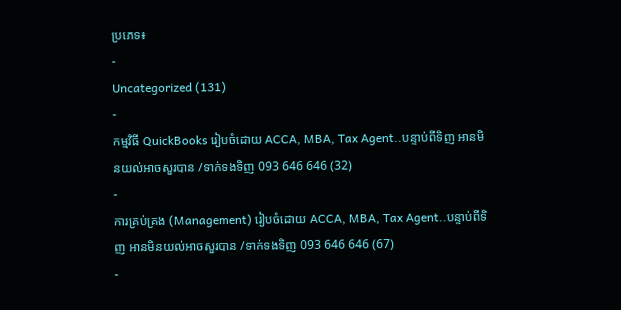ប្រភេទ៖
-
Uncategorized (131)
-
កម្មវិធី QuickBooks រៀបចំដោយ ACCA, MBA, Tax Agent..បន្ទាប់ពីទិញ អានមិនយល់អាចសួរបាន /ទាក់ទងទិញ 093 646 646 (32)
-
ការគ្រប់គ្រង (Management) រៀបចំដោយ ACCA, MBA, Tax Agent..បន្ទាប់ពីទិញ អានមិនយល់អាចសួរបាន /ទាក់ទងទិញ 093 646 646 (67)
-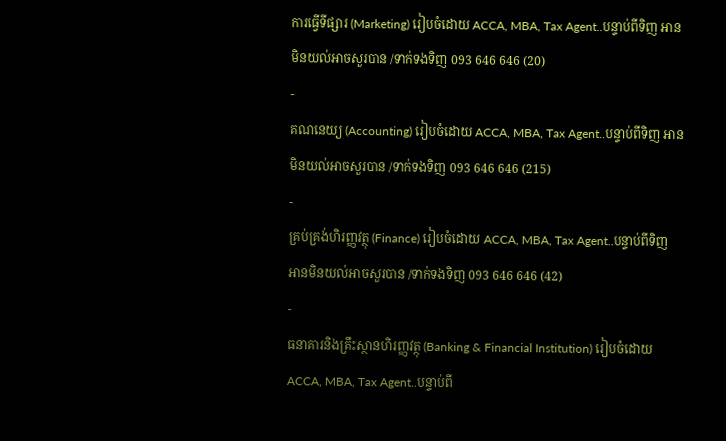ការធ្វើទីផ្សារ (Marketing) រៀបចំដោយ ACCA, MBA, Tax Agent..បន្ទាប់ពីទិញ អានមិនយល់អាចសួរបាន /ទាក់ទងទិញ 093 646 646 (20)
-
គណនេយ្យ (Accounting) រៀបចំដោយ ACCA, MBA, Tax Agent..បន្ទាប់ពីទិញ អានមិនយល់អាចសួរបាន /ទាក់ទងទិញ 093 646 646 (215)
-
គ្រប់គ្រង់ហិរញ្ញវត្ថុ (Finance) រៀបចំដោយ ACCA, MBA, Tax Agent..បន្ទាប់ពីទិញ អានមិនយល់អាចសួរបាន /ទាក់ទងទិញ 093 646 646 (42)
-
ធនាគារនិងគ្រឹះស្ថានហិរញ្ញវត្ថុ (Banking & Financial Institution) រៀបចំដោយ ACCA, MBA, Tax Agent..បន្ទាប់ពី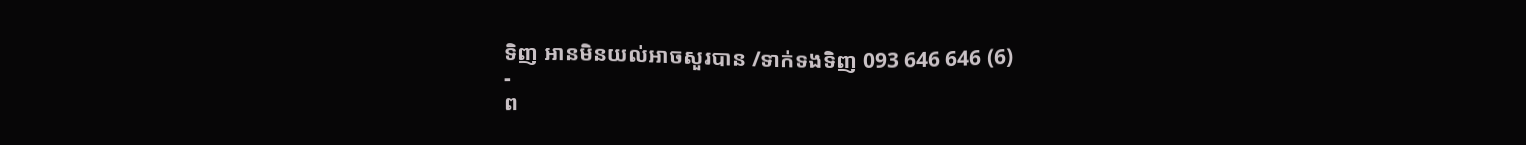ទិញ អានមិនយល់អាចសួរបាន /ទាក់ទងទិញ 093 646 646 (6)
-
ព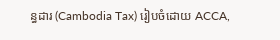ន្ធដារ (Cambodia Tax) រៀបចំដោយ ACCA,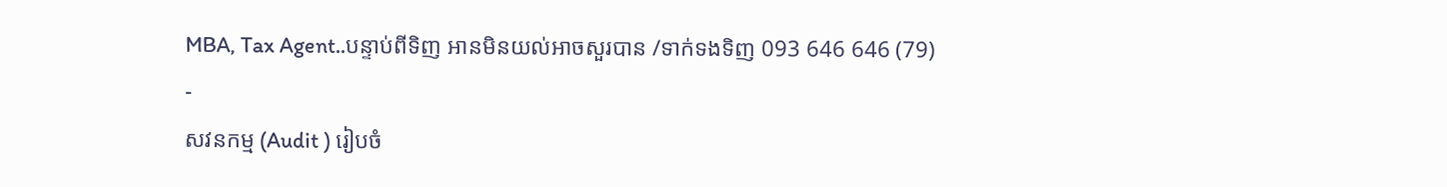MBA, Tax Agent..បន្ទាប់ពីទិញ អានមិនយល់អាចសួរបាន /ទាក់ទងទិញ 093 646 646 (79)
-
សវនកម្ម (Audit ) រៀបចំ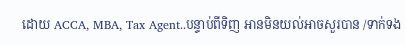ដោយ ACCA, MBA, Tax Agent..បន្ទាប់ពីទិញ អានមិនយល់អាចសួរបាន /ទាក់ទង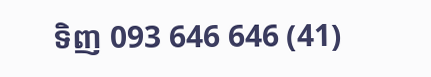ទិញ 093 646 646 (41)